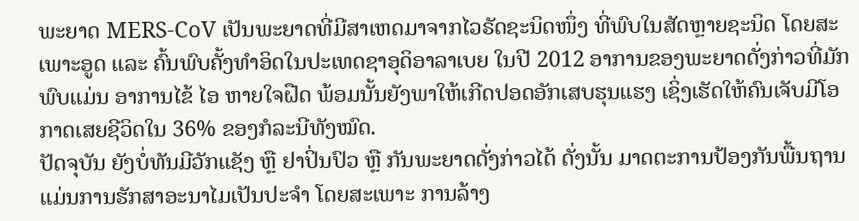ພະຍາດ MERS-CoV ເປັນພະຍາດທີ່ມີສາເຫດມາຈາກໄວຣັດຊະນິດໜຶ່ງ ທີ່ພົບໃນສັດຫຼາຍຊະນິດ ໂດຍສະເພາະອູດ ແລະ ຄົ້ນພົບຄັ້ງທຳອິດໃນປະເທດຊາອຸດິອາລາເບຍ ໃນປີ 2012 ອາການຂອງພະຍາດດັ່ງກ່າວທີ່ມັກພົບແມ່ນ ອາການໄຂ້ ໄອ ຫາຍໃຈຝືດ ພ້ອມນັ້ນຍັງພາໃຫ້ເກີດປອດອັກເສບຮຸນແຮງ ເຊິ່ງເຮັດໃຫ້ຄົນເຈັບມີໂອກາດເສຍຊີວິດໃນ 36% ຂອງກໍລະນີທັງໝົດ.
ປັດຈຸບັນ ຍັງບໍ່ທັນມີວັກແຊັງ ຫຼື ຢາປິ່ນປົວ ຫຼື ກັນພະຍາດດັ່ງກ່າວໄດ້ ດັ່ງນັ້ນ ມາດຕະການປ້ອງກັນພື້ນຖານແມ່ນການຮັກສາອະນາໄມເປັນປະຈຳ ໂດຍສະເພາະ ການລ້າງ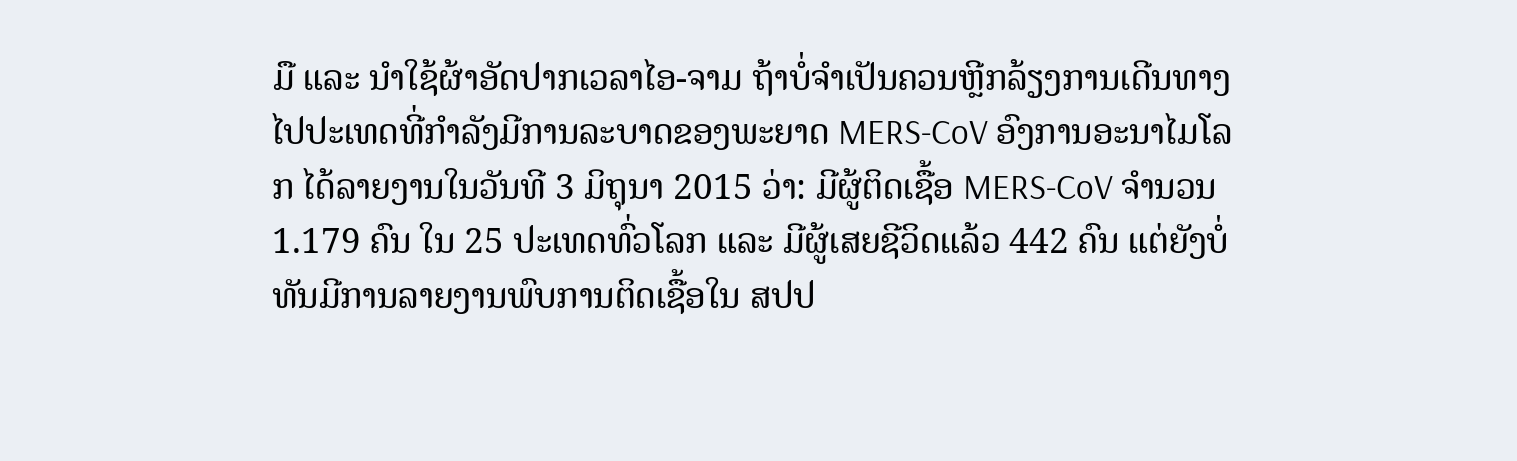ມື ແລະ ນຳໃຊ້ຜ້າອັດປາກເວລາໄອ-ຈາມ ຖ້າບໍ່ຈຳເປັນຄວນຫຼີກລ້ຽງການເດີນທາງ ໄປປະເທດທີ່ກຳລັງມີການລະບາດຂອງພະຍາດ MERS-CoV ອົງການອະນາໄມໂລກ ໄດ້ລາຍງານໃນວັນທີ 3 ມິຖຸນາ 2015 ວ່າ: ມີຜູ້ຕິດເຊື້ອ MERS-CoV ຈຳນວນ 1.179 ຄົນ ໃນ 25 ປະເທດທົ່ວໂລກ ແລະ ມີຜູ້ເສຍຊີວິດແລ້ວ 442 ຄົນ ແຕ່ຍັງບໍ່ທັນມີການລາຍງານພົບການຕິດເຊື້ອໃນ ສປປ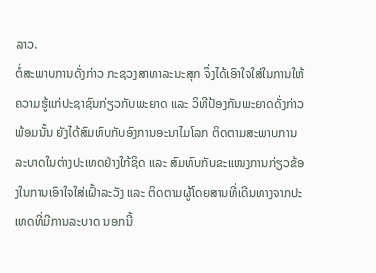ລາວ.
ຕໍ່ສະພາບການດັ່ງກ່າວ ກະຊວງສາທາລະນະສຸກ ຈຶ່ງໄດ້ເອົາໃຈໃສ່ໃນການໃຫ້ຄວາມຮູ້ແກ່ປະຊາຊົນກ່ຽວກັບພະຍາດ ແລະ ວິທີປ້ອງກັນພະຍາດດັ່ງກ່າວ ພ້ອມນັ້ນ ຍັງໄດ້ສົມທົບກັບອົງການອະນາໄມໂລກ ຕິດຕາມສະພາບການລະບາດໃນຕ່າງປະເທດຢ່າງໃກ້ຊິດ ແລະ ສົມທົບກັບຂະແໜງການກ່ຽວຂ້ອງໃນການເອົາໃຈໃສ່ເຝົ້າລະວັງ ແລະ ຕິດຕາມຜູ້ໂດຍສານທີ່ເດີນທາງຈາກປະເທດທີ່ມີການລະບາດ ນອກນີ້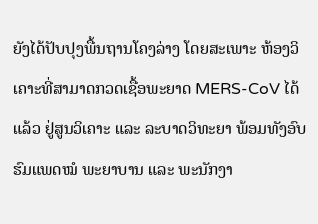ຍັງໄດ້ປັບປຸງພື້ນຖານໂຄງລ່າງ ໂດຍສະເພາະ ຫ້ອງວິເຄາະທີ່ສາມາດກວດເຊື້ອພະຍາດ MERS-CoV ໄດ້ແລ້ວ ຢູ່ສູນວິເຄາະ ແລະ ລະບາດວິທະຍາ ພ້ອມທັງອົບຮົມແພດໝໍ ພະຍາບານ ແລະ ພະນັກງາ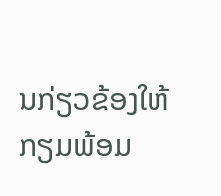ນກ່ຽວຂ້ອງໃຫ້ກຽມພ້ອມ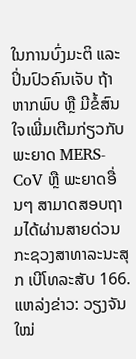ໃນການບົ່ງມະຕິ ແລະ ປິ່ນປົວຄົນເຈັບ ຖ້າຫາກພົບ ຫຼື ມີຂໍ້ສົນໃຈເພີ່ມເຕີມກ່ຽວກັບພະຍາດ MERS-CoV ຫຼື ພະຍາດອື່ນໆ ສາມາດສອບຖາມໄດ້ຜ່ານສາຍດ່ວນ ກະຊວງສາທາລະນະສຸກ ເບີໂທລະສັບ 166.
ແຫລ່ງຂ່າວ: ວຽງຈັນໃໝ່